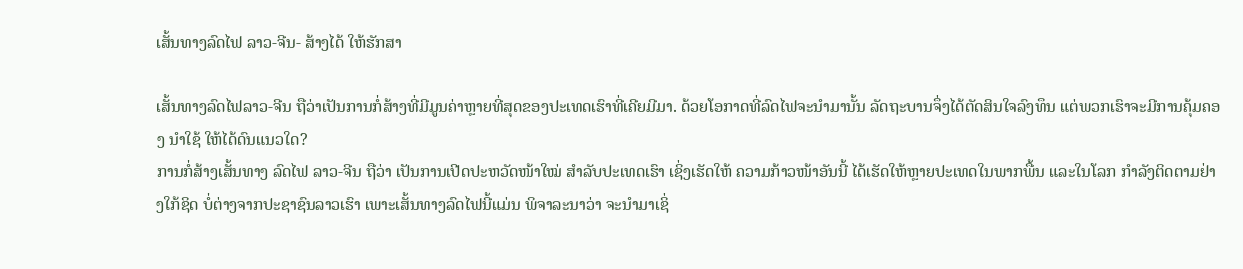ເສັ້ນທາງລົດໄຟ ລາວ-ຈີນ- ສ້າງໄດ້ ໃຫ້ຮັກສາ

ເສັ້ນທາງລົດໄຟລາວ-ຈີນ ຖືວ່າເປັນການກໍ່ສ້າງທີ່ມີມູນຄ່າຫຼາຍທີ່ສຸດຂອງປະເທດເຮົາທີ່ເຄີຍມີມາ. ດ້ວຍໂອກາດທີ່ລົດໄຟຈະນຳມານັ້ນ ລັດຖະບານຈຶ່ງໄດ້ຕັດສິນໃຈລົງທຶນ ແຕ່ພວກເຮົາຈະມີການຄຸ້ມຄອງ ນຳໃຊ້ ໃຫ້ໄດ້ດົນແນວໃດ?
ການກໍ່ສ້າງເສັ້ນທາງ ລົດໄຟ ລາວ-ຈີນ ຖືວ່າ ເປັນການເປີດປະຫວັດໜ້າໃໝ່ ສຳລັບປະເທດເຮົາ ເຊິ່ງເຮັດໃຫ້ ຄວາມກ້າວໜ້າອັນນີ້ ໄດ້ເຮັດໃຫ້ຫຼາຍປະເທດໃນພາກພື້ນ ແລະໃນໂລກ ກຳລັງຕິດຕາມຢ່າງໃກ້ຊິດ ບໍ່ຕ່າງຈາກປະຊາຊົນລາວເຮົາ ເພາະເສັ້ນທາງລົດໄຟນີ້ແມ່ນ ພິຈາລະນາວ່າ ຈະນຳມາເຊິ່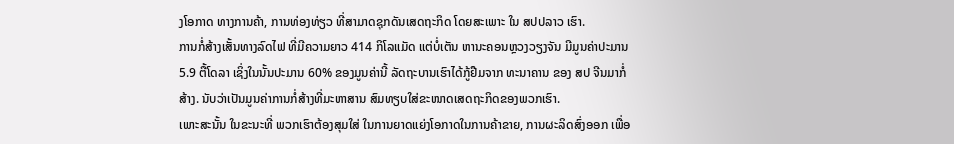ງໂອກາດ ທາງການຄ້າ, ການທ່ອງທ່ຽວ ທີ່ສາມາດຊຸກດັນເສດຖະກິດ ໂດຍສະເພາະ ໃນ ສປປລາວ ເຮົາ.
ການກໍ່ສ້າງເສັ້ນທາງລົດໄຟ ທີ່ມີຄວາມຍາວ 414 ກິໂລແມັດ ແຕ່ບໍ່ເຕັນ ຫານະຄອນຫຼວງວຽງຈັນ ມີມູນຄ່າປະມານ 5.9 ຕື້ໂດລາ ເຊິ່ງໃນນັ້ນປະມານ 60% ຂອງມູນຄ່ານີ້ ລັດຖະບານເຮົາໄດ້ກູ້ຢືມຈາກ ທະນາຄານ ຂອງ ສປ ຈີນມາກໍ່ສ້າງ. ນັບວ່າເປັນມູນຄ່າການກໍ່ສ້າງທີ່ມະຫາສານ ສົມທຽບໃສ່ຂະໜາດເສດຖະກິດຂອງພວກເຮົາ.
ເພາະສະນັ້ນ ໃນຂະນະທີ່ ພວກເຮົາຕ້ອງສຸມໃສ່ ໃນການຍາດແຍ່ງໂອກາດໃນການຄ້າຂາຍ, ການຜະລິດສົ່ງອອກ ເພື່ອ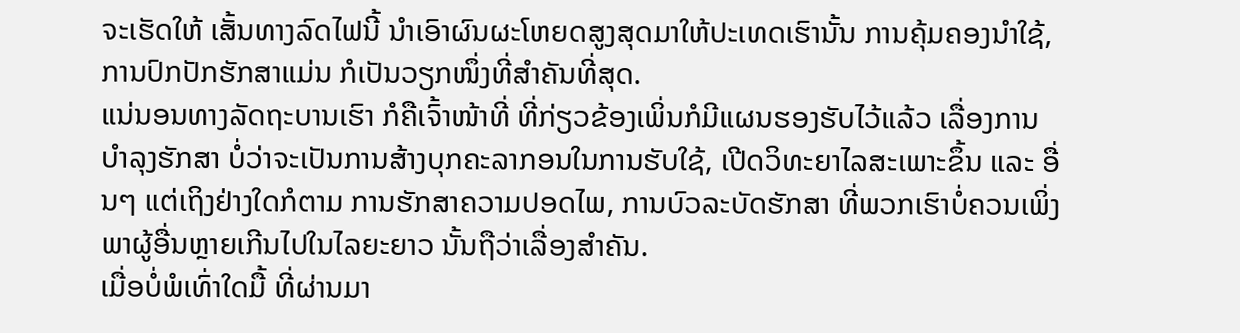ຈະເຮັດໃຫ້ ເສັ້ນທາງລົດໄຟນີ້ ນຳເອົາຜົນຜະໂຫຍດສູງສຸດມາໃຫ້ປະເທດເຮົານັ້ນ ການຄຸ້ມຄອງນຳໃຊ້, ການປົກປັກຮັກສາແມ່ນ ກໍເປັນວຽກໜຶ່ງທີ່ສຳຄັນທີ່ສຸດ.
ແນ່ນອນທາງລັດຖະບານເຮົາ ກໍຄືເຈົ້າໜ້າທີ່ ທີ່ກ່ຽວຂ້ອງເພິ່ນກໍມີແຜນຮອງຮັບໄວ້ແລ້ວ ເລື່ອງການບຳລຸງຮັກສາ ບໍ່ວ່າຈະເປັນການສ້າງບຸກຄະລາກອນໃນການຮັບໃຊ້, ເປີດວິທະຍາໄລສະເພາະຂຶ້ນ ແລະ ອື່ນໆ ແຕ່ເຖິງຢ່າງໃດກໍຕາມ ການຮັກສາຄວາມປອດໄພ, ການບົວລະບັດຮັກສາ ທີ່ພວກເຮົາບໍ່ຄວນເພິ່ງພາຜູ້ອື່ນຫຼາຍເກີນໄປໃນໄລຍະຍາວ ນັ້ນຖືວ່າເລື່ອງສຳຄັນ.
ເມື່ອບໍ່ພໍເທົ່າໃດມື້ ທີ່ຜ່ານມາ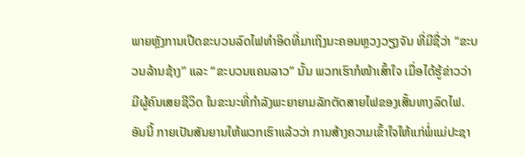ພາຍຫຼັງການເປີດຂະບວນລົດໄຟທຳອິດທີ່ມາເຖິງນະຄອນຫຼວງວຽງຈັນ ທີ່ມີຊື່ວ່າ “ຂະບວນລ້ານຊ້າງ” ແລະ “ຂະບວນແຄນລາວ” ນັ້ນ ພວກເຮົາກໍໜ້າເສົ້າໃຈ ເມື່ອໄດ້ຮູ້ຂ່າວວ່າ ມີຜູ້ຄົນເສຍຊີວິດ ໃນຂະນະທີ່ກຳລັງພະຍາຍາມລັກຕັດສາຍໄຟຂອງເສັ້ນທາງລົດໄຟ. ອັນນີ້ ກາຍເປັນສັນຍານໃຫ້ພວກເຮົາແລ້ວວ່າ ການສ້າງຄວາມເຂົ້າໃຈໃຫ້ແກ່ພໍ່ແມ່ປະຊາ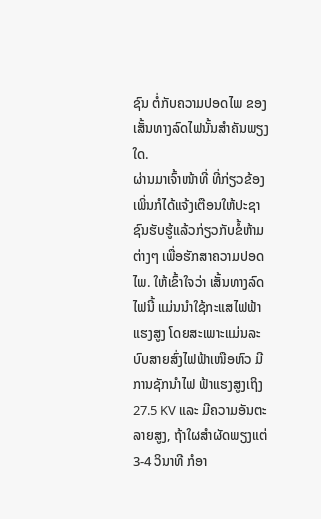ຊົນ ຕໍ່ກັບຄວາມປອດໄພ ຂອງເສັ້ນທາງລົດໄຟນັ້ນສຳຄັນພຽງໃດ.
ຜ່ານມາເຈົ້າໜ້າທີ່ ທີ່ກ່ຽວຂ້ອງເພິ່ນກໍໄດ້ແຈ້ງເຕືອນໃຫ້ປະຊາຊົນຮັບຮູ້ແລ້ວກ່ຽວກັບຂໍ້ຫ້າມຕ່າງໆ ເພື່ອຮັກສາຄວາມປອດໄພ. ໃຫ້ເຂົ້າໃຈວ່າ ເສັ້ນທາງລົດໄຟນີ້ ແມ່ນນຳໃຊ້ກະແສໄຟຟ້າແຮງສູງ ໂດຍສະເພາະແມ່ນລະບົບສາຍສົ່ງໄຟຟ້າເໜືອຫົວ ມີການຊັກນຳໄຟ ຟ້າແຮງສູງເຖິງ 27.5 KV ແລະ ມີຄວາມອັນຕະລາຍສູງ, ຖ້າໃຜສຳຜັດພຽງແຕ່ 3-4 ວິນາທີ ກໍອາ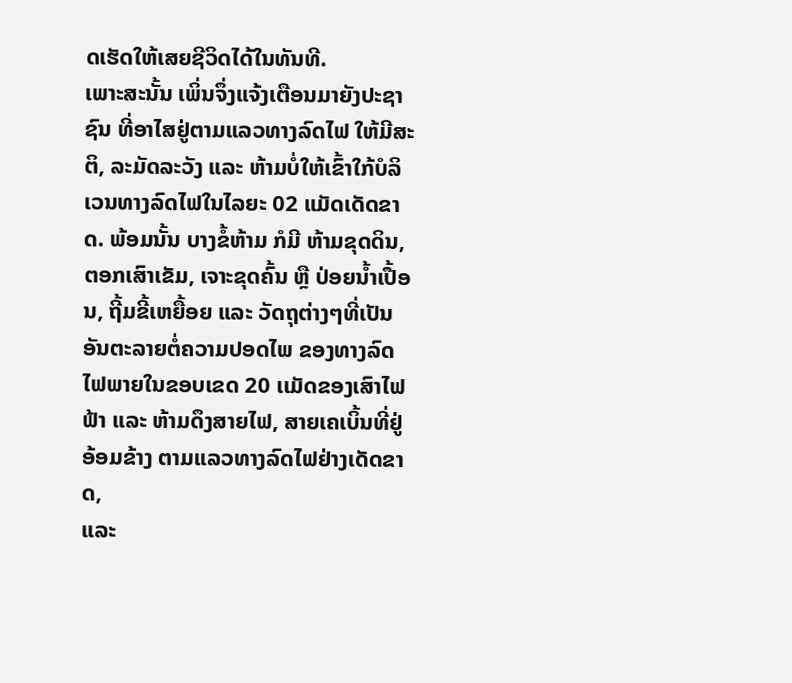ດເຮັດໃຫ້ເສຍຊີວິດໄດ້ໃນທັນທີ.
ເພາະສະນັ້ນ ເພິ່ນຈຶ່ງແຈ້ງເຕືອນມາຍັງປະຊາຊົນ ທີ່ອາໄສຢູ່ຕາມແລວທາງລົດໄຟ ໃຫ້ມີສະຕິ, ລະມັດລະວັງ ແລະ ຫ້າມບໍ່ໃຫ້ເຂົ້າໃກ້ບໍລິເວນທາງລົດໄຟໃນໄລຍະ 02 ແມັດເດັດຂາດ. ພ້ອມນັ້ນ ບາງຂໍ້ຫ້າມ ກໍມີ ຫ້າມຂຸດດິນ, ຕອກເສົາເຂັມ, ເຈາະຂຸດຄົ້ນ ຫຼື ປ່ອຍນໍ້າເປື້ອນ, ຖີ້ມຂີ້ເຫຍື້ອຍ ແລະ ວັດຖຸຕ່າງໆທີ່ເປັນອັນຕະລາຍຕໍ່ຄວາມປອດໄພ ຂອງທາງລົດໄຟພາຍໃນຂອບເຂດ 20 ເເມັດຂອງເສົາໄຟຟ້າ ແລະ ຫ້າມດຶງສາຍໄຟ, ສາຍເຄເບິ້ນທີ່ຢູ່ອ້ອມຂ້າງ ຕາມແລວທາງລົດໄຟຢ່າງເດັດຂາດ,
ແລະ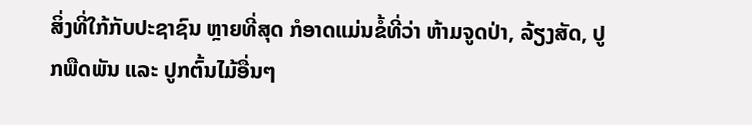ສິ່ງທີ່ໃກ້ກັບປະຊາຊົນ ຫຼາຍທີ່ສຸດ ກໍອາດແມ່ນຂໍ້ທີ່ວ່າ ຫ້າມຈູດປ່າ, ລ້ຽງສັດ, ປູກພືດພັນ ແລະ ປູກຕົ້ນໄມ້ອື່ນໆ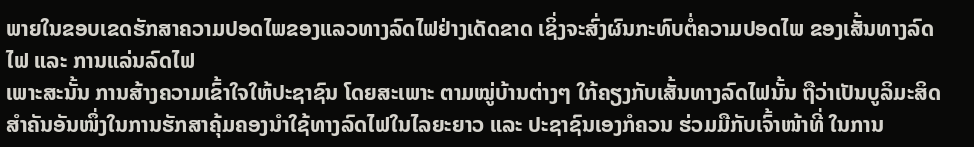ພາຍໃນຂອບເຂດຮັກສາຄວາມປອດໄພຂອງແລວທາງລົດໄຟຢ່າງເດັດຂາດ ເຊິ່ງຈະສົ່ງຜົນກະທົບຕໍ່ຄວາມປອດໄພ ຂອງເສັ້ນທາງລົດໄຟ ແລະ ການແລ່ນລົດໄຟ
ເພາະສະນັ້ນ ການສ້າງຄວາມເຂົ້າໃຈໃຫ້ປະຊາຊົນ ໂດຍສະເພາະ ຕາມໝູ່ບ້ານຕ່າງໆ ໃກ້ຄຽງກັບເສັ້ນທາງລົດໄຟນັ້ນ ຖືວ່າເປັນບູລິມະສິດສຳຄັນອັນໜຶ່ງໃນການຮັກສາຄຸ້ມຄອງນຳໃຊ້ທາງລົດໄຟໃນໄລຍະຍາວ ແລະ ປະຊາຊົນເອງກໍຄວນ ຮ່ວມມືກັບເຈົ້າໜ້າທີ່ ໃນການ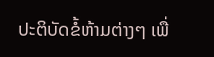ປະຕິບັດຂໍ້ຫ້າມຕ່າງໆ ເພື່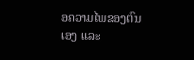ອຄວາມໄພຂອງຕົນເອງ ແລະ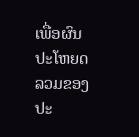ເພື່ອຜົນປະໂຫຍດລວມຂອງປະ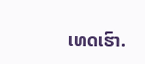ເທດເຮົາ.